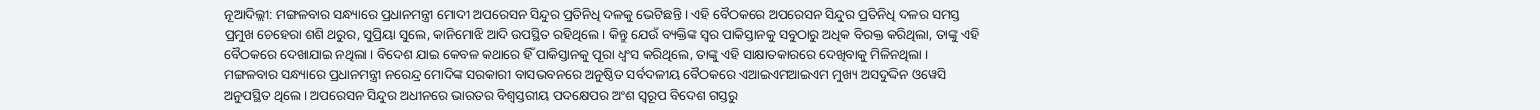ନୂଆଦିଲ୍ଲୀ: ମଙ୍ଗଳବାର ସନ୍ଧ୍ୟାରେ ପ୍ରଧାନମନ୍ତ୍ରୀ ମୋଦୀ ଅପରେସନ ସିନ୍ଦୁର ପ୍ରତିନିଧି ଦଳକୁ ଭେଟିଛନ୍ତି । ଏହି ବୈଠକରେ ଅପରେସନ ସିନ୍ଦୁର ପ୍ରତିନିଧି ଦଳର ସମସ୍ତ ପ୍ରମୁଖ ଚେହେରା ଶଶି ଥରୁର, ସୁପ୍ରିୟା ସୁଲେ, କାନିମୋଝି ଆଦି ଉପସ୍ଥିତ ରହିଥିଲେ । କିନ୍ତୁ ଯେଉଁ ବ୍ୟକ୍ତିଙ୍କ ସ୍ବର ପାକିସ୍ତାନକୁ ସବୁଠାରୁ ଅଧିକ ବିରକ୍ତ କରିଥିଲା, ତାଙ୍କୁ ଏହି ବୈଠକରେ ଦେଖାଯାଇ ନଥିଲା । ବିଦେଶ ଯାଇ କେବଳ କଥାରେ ହିଁ ପାକିସ୍ତାନକୁ ପୂରା ଧ୍ୱଂସ କରିଥିଲେ, ତାଙ୍କୁ ଏହି ସାକ୍ଷାତକାରରେ ଦେଖିବାକୁ ମିଳିନଥିଲା । ମଙ୍ଗଳବାର ସନ୍ଧ୍ୟାରେ ପ୍ରଧାନମନ୍ତ୍ରୀ ନରେନ୍ଦ୍ର ମୋଦିଙ୍କ ସରକାରୀ ବାସଭବନରେ ଅନୁଷ୍ଠିତ ସର୍ବଦଳୀୟ ବୈଠକରେ ଏଆଇଏମଆଇଏମ ମୁଖ୍ୟ ଅସଦୁଦ୍ଦିନ ଓୱେସି ଅନୁପସ୍ଥିତ ଥିଲେ । ଅପରେସନ ସିନ୍ଦୁର ଅଧୀନରେ ଭାରତର ବିଶ୍ୱସ୍ତରୀୟ ପଦକ୍ଷେପର ଅଂଶ ସ୍ୱରୂପ ବିଦେଶ ଗସ୍ତରୁ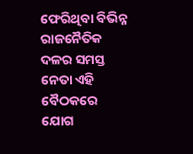ଫେରିଥିବା ବିଭିନ୍ନ ରାଜନୈତିକ ଦଳର ସମସ୍ତ ନେତା ଏହି ବୈଠକରେ ଯୋଗ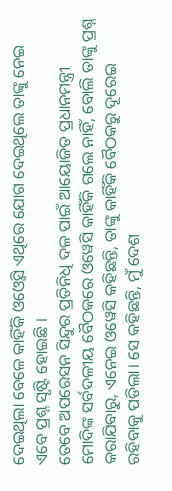ଦେଇଥିଲା ବେଳେ କାହିଁକି ଓଓ୍ବେସି ଏଥିରେ ଯୋଗ ଦେଇଥିଲେ ତାଙ୍କୁ ନେଇ ଏବେ ପ୍ରଶ୍ନ ସୃଷ୍ଟି ହୋଇଛି ।
ତେବେ ଅପରେସନ ସିନ୍ଦୁର ପ୍ରତିନିଧି ଦଳ ପାଇଁ ଆୟୋଜିତ ପ୍ରଧାନମନ୍ତ୍ରୀ ମୋଦିଙ୍କ ସର୍ବଦଳୀୟ ବୈଠକରେ ଓୱେସି କାହିଁକି ଗଲେ ନାହିଁ, ବୋଲି ତାଙ୍କୁ ପ୍ରଶ୍ନ କରାଯିବାରୁ, ଏନେଇ ଓୱେସି କହିଛନ୍ତି, ତାଙ୍କୁ କାହିଁକି ବୈଠକରୁ ଦୂରେଇ ରହିବାକୁ ପଡିଲା। ସେ କହିଛନ୍ତି, ମୁଁ ଦେଶ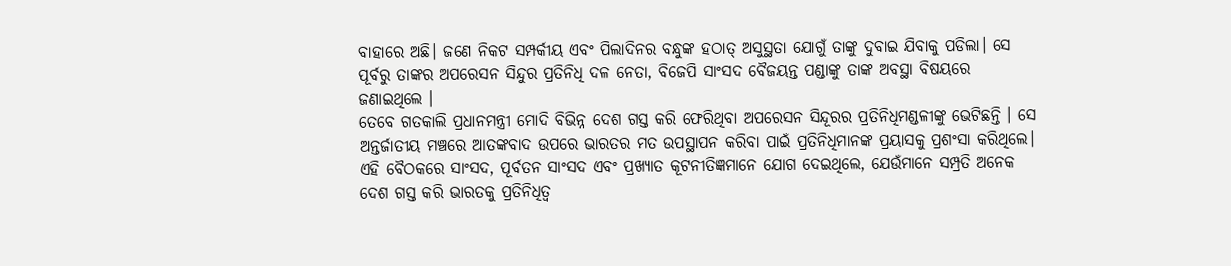ବାହାରେ ଅଛି। ଜଣେ ନିକଟ ସମ୍ପର୍କୀୟ ଏବଂ ପିଲାଦିନର ବନ୍ଧୁଙ୍କ ହଠାତ୍ ଅସୁସ୍ଥତା ଯୋଗୁଁ ତାଙ୍କୁ ଦୁବାଇ ଯିବାକୁ ପଡିଲା। ସେ ପୂର୍ବରୁ ତାଙ୍କର ଅପରେସନ ସିନ୍ଦୁର ପ୍ରତିନିଧି ଦଳ ନେତା, ବିଜେପି ସାଂସଦ ବୈଜୟନ୍ତ ପଣ୍ଡାଙ୍କୁ ତାଙ୍କ ଅବସ୍ଥା ବିଷୟରେ ଜଣାଇଥିଲେ ।
ତେବେ ଗତକାଲି ପ୍ରଧାନମନ୍ତ୍ରୀ ମୋଦି ବିଭିନ୍ନ ଦେଶ ଗସ୍ତ କରି ଫେରିଥିବା ଅପରେସନ ସିନ୍ଦୂରର ପ୍ରତିନିଧିମଣ୍ଡଳୀଙ୍କୁ ଭେଟିଛନ୍ତି । ସେ ଅନ୍ତର୍ଜାତୀୟ ମଞ୍ଚରେ ଆତଙ୍କବାଦ ଉପରେ ଭାରତର ମତ ଉପସ୍ଥାପନ କରିବା ପାଇଁ ପ୍ରତିନିଧିମାନଙ୍କ ପ୍ରୟାସକୁ ପ୍ରଶଂସା କରିଥିଲେ। ଏହି ବୈଠକରେ ସାଂସଦ, ପୂର୍ବତନ ସାଂସଦ ଏବଂ ପ୍ରଖ୍ୟାତ କୂଟନୀତିଜ୍ଞମାନେ ଯୋଗ ଦେଇଥିଲେ, ଯେଉଁମାନେ ସମ୍ପ୍ରତି ଅନେକ ଦେଶ ଗସ୍ତ କରି ଭାରତକୁ ପ୍ରତିନିଧିତ୍ୱ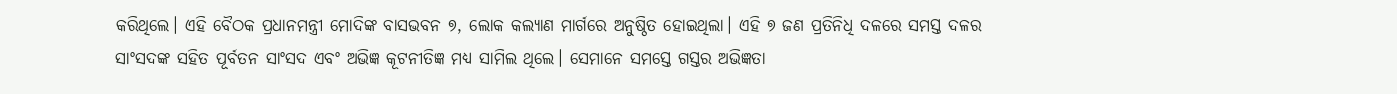କରିଥିଲେ। ଏହି ବୈଠକ ପ୍ରଧାନମନ୍ତ୍ରୀ ମୋଦିଙ୍କ ବାସଭବନ ୭, ଲୋକ କଲ୍ୟାଣ ମାର୍ଗରେ ଅନୁଷ୍ଠିତ ହୋଇଥିଲା। ଏହି ୭ ଜଣ ପ୍ରତିନିଧି ଦଳରେ ସମସ୍ତ ଦଳର ସାଂସଦଙ୍କ ସହିତ ପୂର୍ବତନ ସାଂସଦ ଏବଂ ଅଭିଜ୍ଞ କୂଟନୀତିଜ୍ଞ ମଧ୍ୟ ସାମିଲ ଥିଲେ। ସେମାନେ ସମସ୍ତେ ଗସ୍ତର ଅଭିଜ୍ଞତା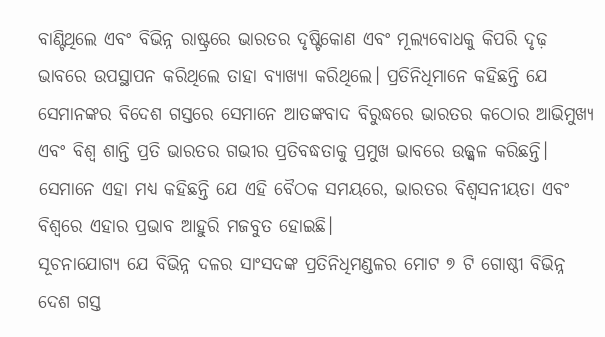ବାଣ୍ଟିଥିଲେ ଏବଂ ବିଭିନ୍ନ ରାଷ୍ଟ୍ରରେ ଭାରତର ଦୃଷ୍ଟିକୋଣ ଏବଂ ମୂଲ୍ୟବୋଧକୁ କିପରି ଦୃଢ଼ ଭାବରେ ଉପସ୍ଥାପନ କରିଥିଲେ ତାହା ବ୍ୟାଖ୍ୟା କରିଥିଲେ। ପ୍ରତିନିଧିମାନେ କହିଛନ୍ତି ଯେ ସେମାନଙ୍କର ବିଦେଶ ଗସ୍ତରେ ସେମାନେ ଆତଙ୍କବାଦ ବିରୁଦ୍ଧରେ ଭାରତର କଠୋର ଆଭିମୁଖ୍ୟ ଏବଂ ବିଶ୍ୱ ଶାନ୍ତି ପ୍ରତି ଭାରତର ଗଭୀର ପ୍ରତିବଦ୍ଧତାକୁ ପ୍ରମୁଖ ଭାବରେ ଉଜ୍ଜ୍ୱଳ କରିଛନ୍ତି। ସେମାନେ ଏହା ମଧ୍ୟ କହିଛନ୍ତି ଯେ ଏହି ବୈଠକ ସମୟରେ, ଭାରତର ବିଶ୍ୱସନୀୟତା ଏବଂ ବିଶ୍ୱରେ ଏହାର ପ୍ରଭାବ ଆହୁରି ମଜବୁତ ହୋଇଛି।
ସୂଚନାଯୋଗ୍ୟ ଯେ ବିଭିନ୍ନ ଦଳର ସାଂସଦଙ୍କ ପ୍ରତିନିଧିମଣ୍ଡଳର ମୋଟ ୭ ଟି ଗୋଷ୍ଠୀ ବିଭିନ୍ନ ଦେଶ ଗସ୍ତ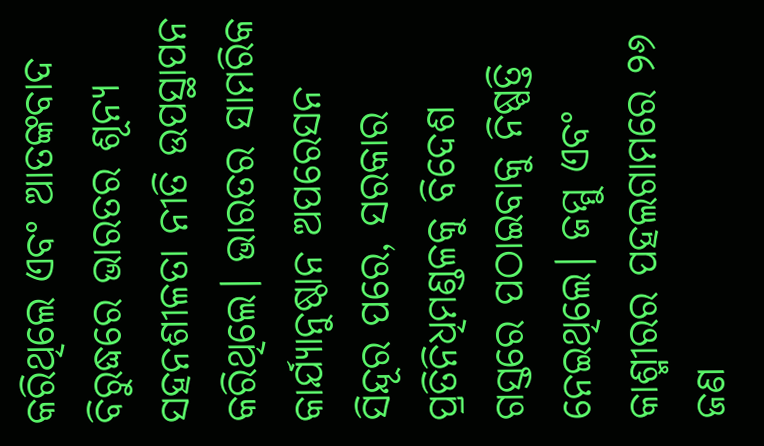କରିଥିଲେ ଏବଂ ଆତଙ୍କବାଦ ବିରୁଦ୍ଧରେ ଭାରତର ଶୂନ୍ୟ ସହନଶୀଳତା ନୀତି ଉପସ୍ଥାପନ କରିଥିଲେ। ଭାରତର ସାମରିକ କାର୍ଯ୍ୟାନୁଷ୍ଠାନ ଅପରେସନ ସିନ୍ଦୂର ପରେ, ସରକାର ପ୍ରତିନିଧିମଣ୍ଡଳକୁ ବିଦେଶ ଗସ୍ତରେ ପଠାଇବାକୁ ନିଷ୍ପତ୍ତି ନେଇଥିଲେ। ଜମ୍ମୁ ଏବଂ କାଶ୍ମୀରର ପହଲଗାମରେ ୨୬ ଜଣ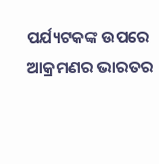ପର୍ଯ୍ୟଟକଙ୍କ ଉପରେ ଆକ୍ରମଣର ଭାରତର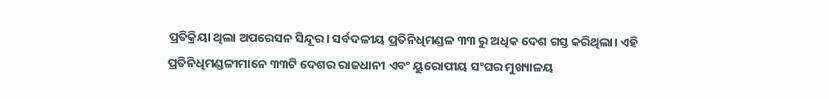ପ୍ରତିକ୍ରିୟା ଥିଲା ଅପରେସନ ସିନ୍ଦୂର। ସର୍ବଦଳୀୟ ପ୍ରତିନିଧିମଣ୍ଡଳ ୩୩ ରୁ ଅଧିକ ଦେଶ ଗସ୍ତ କରିଥିଲା। ଏହି ପ୍ରତିନିଧିମଣ୍ଡଳୀମାନେ ୩୩ଟି ଦେଶର ରାଜଧାନୀ ଏବଂ ୟୁରୋପୀୟ ସଂଘର ମୁଖ୍ୟାଳୟ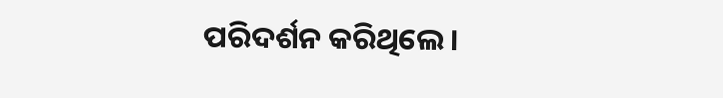ପରିଦର୍ଶନ କରିଥିଲେ।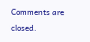Comments are closed.